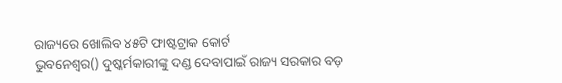ରାଜ୍ୟରେ ଖୋଲିବ ୪୫ଟି ଫାଷ୍ଟଟ୍ରାକ କୋର୍ଟ
ଭୁବନେଶ୍ୱର() ଦୁଷ୍କର୍ମକାରୀଙ୍କୁ ଦଣ୍ଡ ଦେବାପାଇଁ ରାଜ୍ୟ ସରକାର ବଡ଼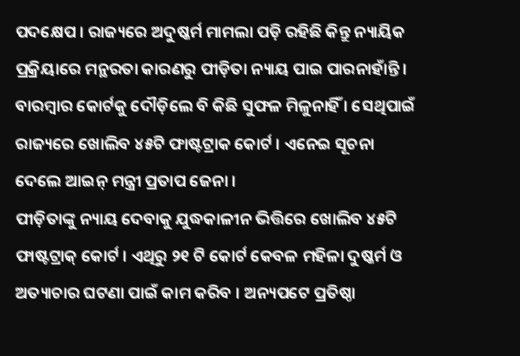ପଦକ୍ଷେପ । ରାଜ୍ୟରେ ଅଦୁଷ୍କର୍ମ ମାମଲା ପଡ଼ି ରହିଛି କିନ୍ତୁ ନ୍ୟାୟିକ ପ୍ରକ୍ରିୟାରେ ମନ୍ଥରତା କାରଣରୁ ପୀଡ଼ିତା ନ୍ୟାୟ ପାଇ ପାରନାହାଁନ୍ତି । ବାରମ୍ବାର କୋର୍ଟକୁ ଦୌଡ଼ିଲେ ବି କିଛି ସୁଫଳ ମିଳୁନାହିଁ । ସେଥିପାଇଁ ରାଜ୍ୟରେ ଖୋଲିବ ୪୫ଟି ଫାଷ୍ଟଟ୍ରାକ କୋର୍ଟ । ଏନେଇ ସୂଚନା ଦେଲେ ଆଇନ୍ ମନ୍ତ୍ରୀ ପ୍ରତାପ ଜେନା ।
ପୀଡ଼ିତାଙ୍କୁ ନ୍ୟାୟ ଦେବାକୁ ଯୁଦ୍ଧକାଳୀନ ଭିତ୍ତିରେ ଖୋଲିବ ୪୫ଟି ଫାଷ୍ଟଟ୍ରାକ୍ କୋର୍ଟ । ଏଥିରୁ ୨୧ ଟି କୋର୍ଟ କେବଳ ମହିଳା ଦୁଷ୍କର୍ମ ଓ ଅତ୍ୟାଚାର ଘଟଣା ପାଇଁ କାମ କରିବ । ଅନ୍ୟପଟେ ପ୍ରତିଷ୍ଠା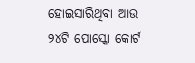ହୋଇସାରିଥିବା ଆଉ ୨୪ଟି ପୋସ୍କୋ କୋର୍ଟ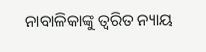ନାବାଳିକାଙ୍କୁ ତ୍ୱରିତ ନ୍ୟାୟ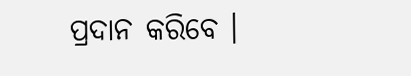ପ୍ରଦାନ କରିବେ ।